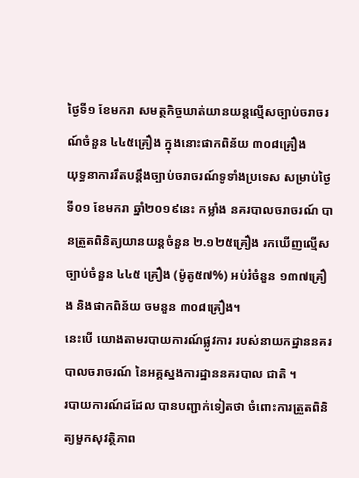ថ្ងៃទី១ ខែមករា សមត្ថកិច្ចឃាត់យានយន្ដល្មើសច្បាប់ចរាចរណ៍ចំនួន ៤៤៥គ្រឿង ក្នុងនោះផាកពិន័យ ៣០៨គ្រឿង
យុទ្ធនាការរឹតបន្ដឹងច្បាប់ចរាចរណ៍ទូទាំងប្រទេស សម្រាប់ថ្ងៃទី០១ ខែមករា ឆ្នាំ២០១៩នេះ កម្លាំង នគរបាលចរាចរណ៍ បានត្រួតពិនិត្យយានយន្ដចំនួន ២.១២៥គ្រឿង រកឃើញល្មើសច្បាប់ចំនួន ៤៤៥ គ្រឿង (ម៉ូតូ៥៧%) អប់រំចំនួន ១៣៧គ្រឿង និងផាកពិន័យ ចមនួន ៣០៨គ្រឿង។
នេះបើ យោងតាមរបាយការណ៍ផ្លូវការ របស់នាយកដ្ឋាននគរបាលចរាចរណ៍ នៃអគ្គស្នងការដ្ឋាននគរបាល ជាតិ ។
របាយការណ៍ដដែល បានបញ្ជាក់ទៀតថា ចំពោះការត្រួតពិនិត្យមួកសុវត្ថិភាព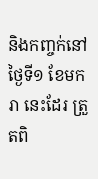និងកញ្ចក់នៅថ្ងៃទី១ ខែមករា នេះដែរ ត្រួតពិ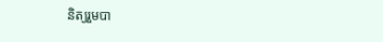និត្យរួមបា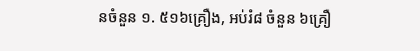នចំនួន ១. ៥១៦គ្រឿង, អប់រំ៨ ចំនួន ៦គ្រឿ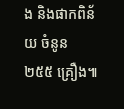ង និងផាកពិន័យ ចំនូន ២៥៥ គ្រឿង៕